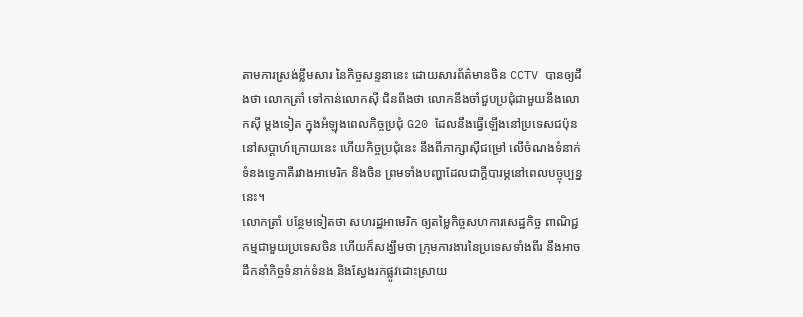តាមការស្រង់ខ្លឹមសារ នៃកិច្ចសន្ទនានេះ ដោយសារព័ត៌មានចិន CCTV បានឲ្យដឹងថា លោកត្រាំ ទៅកាន់លោកស៊ី ជិនពីងថា លោកនឹងចាំជួបប្រជុំជាមួយនឹងលោកស៊ី ម្ដងទៀត ក្នុងអំឡុងពេលកិច្ចប្រជុំ G20 ដែលនឹងធ្វើឡើងនៅប្រទេសជប៉ុន នៅសប្ដាហ៍ក្រោយនេះ ហើយកិច្ចប្រជុំនេះ នឹងពីភាក្សាស៊ីជម្រៅ លើចំណងទំនាក់ទំនងទ្វេភាគីរវាងអាមេរិក និងចិន ព្រមទាំងបញ្ហាដែលជាក្ដីបារម្ភនៅពេលបច្ចុប្បន្ននេះ។
លោកត្រាំ បន្ថែមទៀតថា សហរដ្ឋអាមេរិក ឲ្យតម្លៃកិច្ចសហការសេដ្ឋកិច្ច ពាណិជ្ជកម្មជាមួយប្រទេសចិន ហើយក៏សង្ឃឹមថា ក្រុមការងារនៃប្រទេសទាំងពីរ នឹងអាចដឹកនាំកិច្ចទំនាក់ទំនង និងស្វែងរកផ្លូវដោះស្រាយ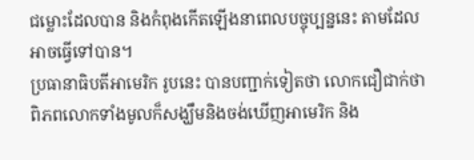ជម្លោះដែលបាន និងកំពុងកើតឡើងនាពេលបច្ចុប្បន្ននេះ តាមដែលអាចធ្វើទៅបាន។
ប្រធានាធិបតីអាមេរិក រូបនេះ បានបញ្ជាក់ទៀតថា លោកជឿជាក់ថា ពិភពលោកទាំងមូលក៏សង្ឃឹមនិងចង់ឃើញអាមេរិក និង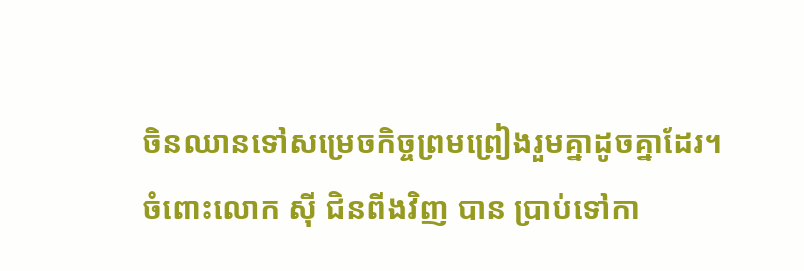ចិនឈានទៅសម្រេចកិច្ចព្រមព្រៀងរួមគ្នាដូចគ្នាដែរ។
ចំពោះលោក ស៊ី ជិនពីងវិញ បាន ប្រាប់ទៅកា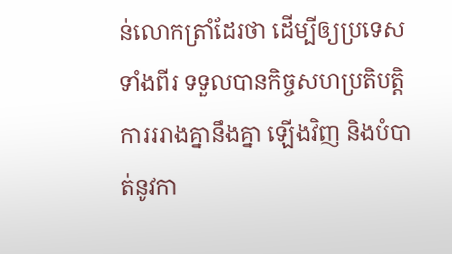ន់លោកត្រាំដែរថា ដើម្បីឲ្យប្រទេសទាំងពីរ ទទួលបានកិច្ចសហប្រតិបត្តិការររាងគ្នានឹងគ្នា ឡើងវិញ និងបំបាត់នូវកា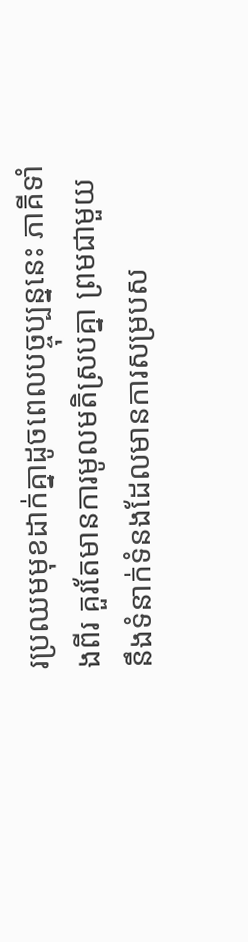រប្រឈមមុខដាក់គ្នាដូចពេលបច្ចុប្បន្ននេះ ភាគីទាំងពីរ គួរតែមានការមូលមតិស្របគ្នា ព្រមជាមួយនឹងទំនាក់ទំនងដែលមានការសម្របស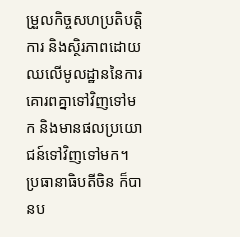ម្រួលកិច្ចសហប្រតិបត្តិការ និងស្ថិរភាពដោយឈលើមូលដ្ឋាននៃការគោរពគ្នាទៅវិញទៅមក និងមានផលប្រយោជន៍ទៅវិញទៅមក។
ប្រធានាធិបតីចិន ក៏បានប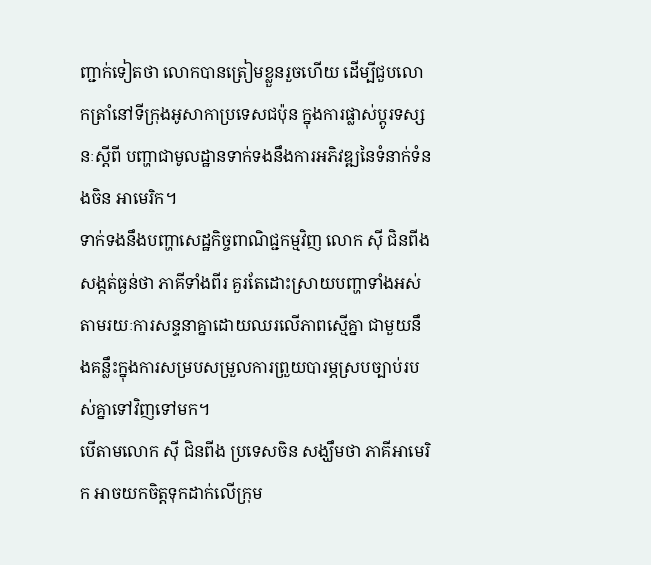ញ្ជាក់ទៀតថា លោកបានត្រៀមខ្លួនរួចហើយ ដើម្បីជួបលោកត្រាំនៅទីក្រុងអូសាកាប្រទេសជប៉ុន ក្នុងការផ្លាស់ប្តូរទស្សនៈស្ដីពី បញ្ហាជាមូលដ្ឋានទាក់ទងនឹងការអភិវឌ្ឍនៃទំនាក់ទំនងចិន អាមេរិក។
ទាក់ទងនឹងបញ្ហាសេដ្ឋកិច្ចពាណិជ្ជកម្មវិញ លោក ស៊ី ជិនពីង សង្កត់ធ្ងន់ថា ភាគីទាំងពីរ គួរតែដោះស្រាយបញ្ហាទាំងអស់ តាមរយៈការសន្ទនាគ្នាដោយឈរលើភាពស្មើគ្នា ជាមួយនឹងគន្លឹះក្នុងការសម្របសម្រួលការព្រួយបារម្ភស្របច្បាប់របស់គ្នាទៅវិញទៅមក។
បើតាមលោក ស៊ី ជិនពីង ប្រទេសចិន សង្ឃឹមថា ភាគីអាមេរិក អាចយកចិត្តទុកដាក់លើក្រុម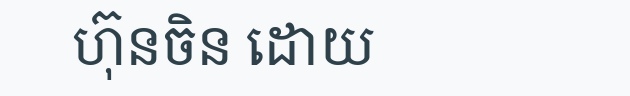ហ៊ុនចិន ដោយ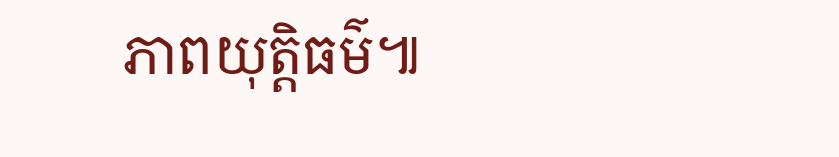ភាពយុត្តិធម៌៕